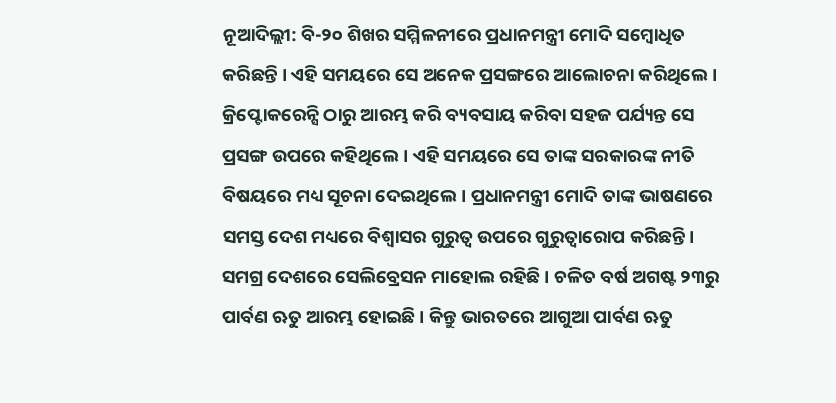ନୂଆଦିଲ୍ଲୀ: ବି-୨୦ ଶିଖର ସମ୍ମିଳନୀରେ ପ୍ରଧାନମନ୍ତ୍ରୀ ମୋଦି ସମ୍ବୋଧିତ କରିଛନ୍ତି । ଏହି ସମୟରେ ସେ ଅନେକ ପ୍ରସଙ୍ଗରେ ଆଲୋଚନା କରିଥିଲେ । କ୍ରିପ୍ଟୋକରେନ୍ସି ଠାରୁ ଆରମ୍ଭ କରି ବ୍ୟବସାୟ କରିବା ସହଜ ପର୍ଯ୍ୟନ୍ତ ସେ ପ୍ରସଙ୍ଗ ଉପରେ କହିଥିଲେ। ଏହି ସମୟରେ ସେ ତାଙ୍କ ସରକାରଙ୍କ ନୀତି ବିଷୟରେ ମଧ୍ୟ ସୂଚନା ଦେଇଥିଲେ। ପ୍ରଧାନମନ୍ତ୍ରୀ ମୋଦି ତାଙ୍କ ଭାଷଣରେ ସମସ୍ତ ଦେଶ ମଧ୍ୟରେ ବିଶ୍ୱାସର ଗୁରୁତ୍ୱ ଉପରେ ଗୁରୁତ୍ୱାରୋପ କରିଛନ୍ତି।
ସମଗ୍ର ଦେଶରେ ସେଲିବ୍ରେସନ ମାହୋଲ ରହିଛି । ଚଳିତ ବର୍ଷ ଅଗଷ୍ଟ ୨୩ରୁ ପାର୍ବଣ ଋତୁ ଆରମ୍ଭ ହୋଇଛି । କିନ୍ତୁ ଭାରତରେ ଆଗୁଆ ପାର୍ବଣ ଋତୁ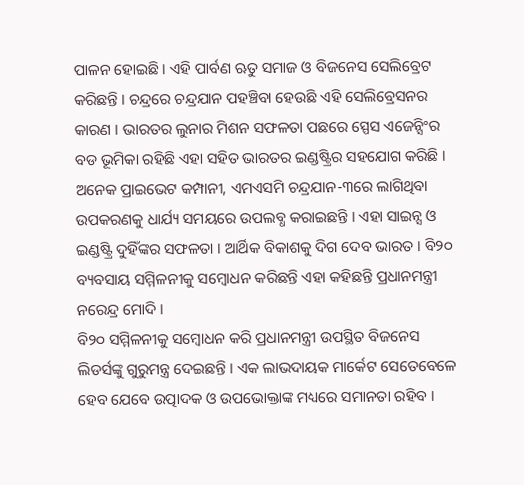ପାଳନ ହୋଇଛି । ଏହି ପାର୍ବଣ ଋତୁ ସମାଜ ଓ ବିଜନେସ ସେଲିବ୍ରେଟ କରିଛନ୍ତି । ଚନ୍ଦ୍ରରେ ଚନ୍ଦ୍ରଯାନ ପହଞ୍ଚିବା ହେଉଛି ଏହି ସେଲିବ୍ରେସନର କାରଣ । ଭାରତର ଲୁନାର ମିଶନ ସଫଳତା ପଛରେ ସ୍ପେସ ଏଜେନ୍ସିଂର ବଡ ଭୂମିକା ରହିଛି ଏହା ସହିତ ଭାରତର ଇଣ୍ଡଷ୍ଟ୍ରିର ସହଯୋଗ କରିଛି । ଅନେକ ପ୍ରାଇଭେଟ କମ୍ପାନୀ, ଏମଏସମି ଚନ୍ଦ୍ରଯାନ-୩ରେ ଲାଗିଥିବା ଉପକରଣକୁ ଧାର୍ଯ୍ୟ ସମୟରେ ଉପଲବ୍ଧ କରାଇଛନ୍ତି । ଏହା ସାଇନ୍ସ ଓ ଇଣ୍ଡଷ୍ଟ୍ରି ଦୁହିଁଙ୍କର ସଫଳତା । ଆର୍ଥିକ ବିକାଶକୁ ଦିଗ ଦେବ ଭାରତ । ବି୨୦ ବ୍ୟବସାୟ ସମ୍ମିଳନୀକୁ ସମ୍ବୋଧନ କରିଛନ୍ତି ଏହା କହିଛନ୍ତି ପ୍ରଧାନମନ୍ତ୍ରୀ ନରେନ୍ଦ୍ର ମୋଦି ।
ବି୨୦ ସମ୍ମିଳନୀକୁ ସମ୍ବୋଧନ କରି ପ୍ରଧାନମନ୍ତ୍ରୀ ଉପସ୍ଥିତ ବିଜନେସ ଲିଡର୍ସଙ୍କୁ ଗୁରୁମନ୍ତ୍ର ଦେଇଛନ୍ତି । ଏକ ଲାଭଦାୟକ ମାର୍କେଟ ସେତେବେଳେ ହେବ ଯେବେ ଉତ୍ପାଦକ ଓ ଉପଭୋକ୍ତାଙ୍କ ମଧ୍ୟରେ ସମାନତା ରହିବ ।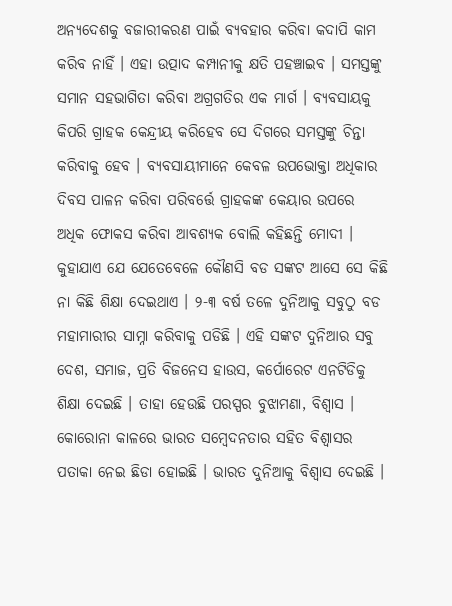ଅନ୍ୟଦେଶକୁ ବଜାରୀକରଣ ପାଇଁ ବ୍ୟବହାର କରିବା କଦାପି କାମ କରିବ ନାହିଁ । ଏହା ଉତ୍ପାଦ କମ୍ପାନୀକୁ କ୍ଷତି ପହଞ୍ଚାଇବ । ସମସ୍ତଙ୍କୁ ସମାନ ସହଭାଗିତା କରିବା ଅଗ୍ରଗତିର ଏକ ମାର୍ଗ । ବ୍ୟବସାୟକୁ କିପରି ଗ୍ରାହକ କେନ୍ଦ୍ରୀୟ କରିହେବ ସେ ଦିଗରେ ସମସ୍ତଙ୍କୁ ଚିନ୍ତା କରିବାକୁ ହେବ । ବ୍ୟବସାୟୀମାନେ କେବଳ ଉପଭୋକ୍ତା ଅଧିକାର ଦିବସ ପାଳନ କରିବା ପରିବର୍ତ୍ତେ ଗ୍ରାହକଙ୍କ କେୟାର ଉପରେ ଅଧିକ ଫୋକସ କରିବା ଆବଶ୍ୟକ ବୋଲି କହିଛନ୍ତି ମୋଦୀ ।
କୁହାଯାଏ ଯେ ଯେତେବେଳେ କୌଣସି ବଡ ସଙ୍କଟ ଆସେ ସେ କିଛି ନା କିଛି ଶିକ୍ଷା ଦେଇଥାଏ । ୨-୩ ବର୍ଷ ତଳେ ଦୁନିଆକୁ ସବୁଠୁ ବଡ ମହାମାରୀର ସାମ୍ନା କରିବାକୁ ପଡିଛି । ଏହି ସଙ୍କଟ ଦୁନିଆର ସବୁ ଦେଶ, ସମାଜ, ପ୍ରତି ବିଜନେସ ହାଉସ, କର୍ପୋରେଟ ଏନଟିଡିକୁ ଶିକ୍ଷା ଦେଇଛି । ତାହା ହେଉଛି ପରସ୍ପର ବୁଝାମଣା, ବିଶ୍ବାସ । କୋରୋନା କାଳରେ ଭାରତ ସମ୍ବେଦନତାର ସହିତ ବିଶ୍ବାସର ପତାକା ନେଇ ଛିଡା ହୋଇଛି । ଭାରତ ଦୁନିଆକୁ ବିଶ୍ବାସ ଦେଇଛି ।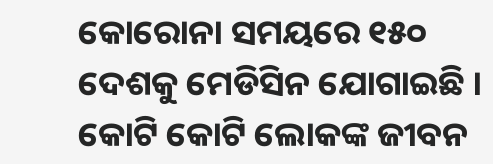କୋରୋନା ସମୟରେ ୧୫୦ ଦେଶକୁ ମେଡିସିନ ଯୋଗାଇଛି । କୋଟି କୋଟି ଲୋକଙ୍କ ଜୀବନ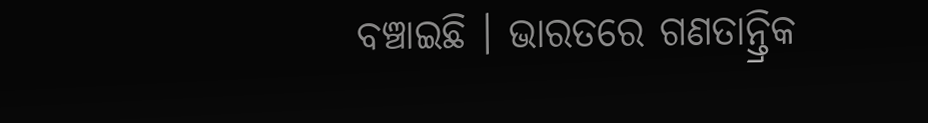ବଞ୍ଚାଇଛି । ଭାରତରେ ଗଣତାନ୍ତ୍ରିକ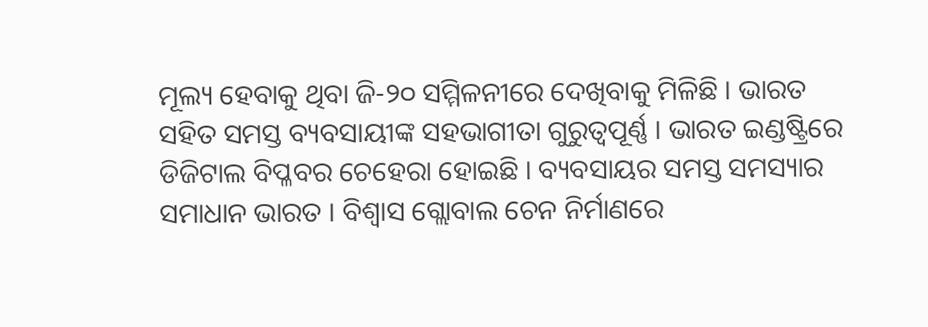ମୂଲ୍ୟ ହେବାକୁ ଥିବା ଜି-୨୦ ସମ୍ମିଳନୀରେ ଦେଖିବାକୁ ମିଳିଛି । ଭାରତ ସହିତ ସମସ୍ତ ବ୍ୟବସାୟୀଙ୍କ ସହଭାଗୀତା ଗୁରୁତ୍ବପୂର୍ଣ୍ଣ । ଭାରତ ଇଣ୍ଡଷ୍ଟ୍ରିରେ ଡିଜିଟାଲ ବିପ୍ଳବର ଚେହେରା ହୋଇଛି । ବ୍ୟବସାୟର ସମସ୍ତ ସମସ୍ୟାର ସମାଧାନ ଭାରତ । ବିଶ୍ବାସ ଗ୍ଲୋବାଲ ଚେନ ନିର୍ମାଣରେ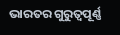ଭାରତର ଗୁରୁତ୍ବପୂର୍ଣ୍ଣ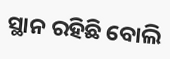ସ୍ଥାନ ରହିଛି ବୋଲି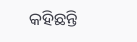କହିଛନ୍ତି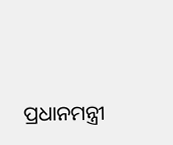ପ୍ରଧାନମନ୍ତ୍ରୀ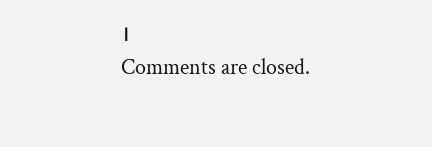।
Comments are closed.